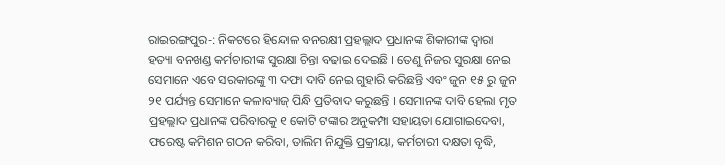ରାଇରଙ୍ଗପୁର-: ନିକଟରେ ହିନ୍ଦୋଳ ବନରକ୍ଷୀ ପ୍ରହଲ୍ଲାଦ ପ୍ରଧାନଙ୍କ ଶିକାରୀଙ୍କ ଦ୍ଵାରା ହତ୍ୟା ବନଖଣ୍ଡ କର୍ମଚାରୀଙ୍କ ସୁରକ୍ଷା ଚିନ୍ତା ବଢାଇ ଦେଇଛି । ତେଣୁ ନିଜର ସୁରକ୍ଷା ନେଇ ସେମାନେ ଏବେ ସରକାରଙ୍କୁ ୩ ଦଫା ଦାବି ନେଇ ଗୁହାରି କରିଛନ୍ତି ଏବଂ ଜୁନ ୧୫ ରୁ ଜୁନ ୨୧ ପର୍ଯ୍ୟନ୍ତ ସେମାନେ କଳାବ୍ୟାଜ୍ ପିନ୍ଧି ପ୍ରତିବାଦ କରୁଛନ୍ତି । ସେମାନଙ୍କ ଦାବି ହେଲା ମୃତ ପ୍ରହଲ୍ଲାଦ ପ୍ରଧାନଙ୍କ ପରିବାରକୁ ୧ କୋଟି ଟଙ୍କାର ଅନୁକମ୍ପା ସହାୟତା ଯୋଗାଇଦେବା, ଫରେଷ୍ଟ କମିଶନ ଗଠନ କରିବା, ତାଲିମ ନିଯୁକ୍ତି ପ୍ରକ୍ରୀୟା, କର୍ମଚାରୀ ଦକ୍ଷତା ବୃଦ୍ଧି,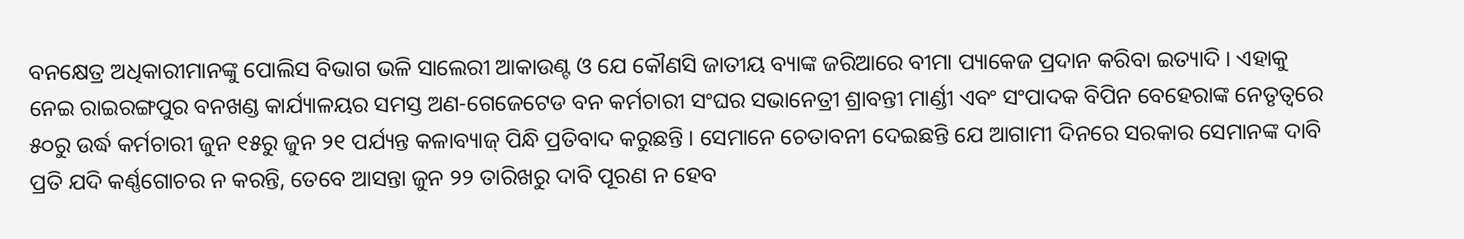ବନକ୍ଷେତ୍ର ଅଧିକାରୀମାନଙ୍କୁ ପୋଲିସ ବିଭାଗ ଭଳି ସାଲେରୀ ଆକାଉଣ୍ଟ ଓ ଯେ କୌଣସି ଜାତୀୟ ବ୍ୟାଙ୍କ ଜରିଆରେ ବୀମା ପ୍ୟାକେଜ ପ୍ରଦାନ କରିବା ଇତ୍ୟାଦି । ଏହାକୁ ନେଇ ରାଇରଙ୍ଗପୁର ବନଖଣ୍ଡ କାର୍ଯ୍ୟାଳୟର ସମସ୍ତ ଅଣ-ଗେଜେଟେଡ ବନ କର୍ମଚାରୀ ସଂଘର ସଭାନେତ୍ରୀ ଶ୍ରାବନ୍ତୀ ମାର୍ଣ୍ଡୀ ଏବଂ ସଂପାଦକ ବିପିନ ବେହେରାଙ୍କ ନେତୃତ୍ୱରେ ୫୦ରୁ ଉର୍ଦ୍ଧ କର୍ମଚାରୀ ଜୁନ ୧୫ରୁ ଜୁନ ୨୧ ପର୍ଯ୍ୟନ୍ତ କଳାବ୍ୟାଜ୍ ପିନ୍ଧି ପ୍ରତିବାଦ କରୁଛନ୍ତି । ସେମାନେ ଚେତାବନୀ ଦେଇଛନ୍ତି ଯେ ଆଗାମୀ ଦିନରେ ସରକାର ସେମାନଙ୍କ ଦାବି ପ୍ରତି ଯଦି କର୍ଣ୍ଣଗୋଚର ନ କରନ୍ତି, ତେବେ ଆସନ୍ତା ଜୁନ ୨୨ ତାରିଖରୁ ଦାବି ପୂରଣ ନ ହେବ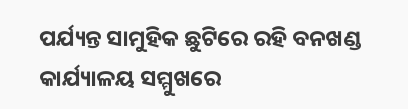ପର୍ଯ୍ୟନ୍ତ ସାମୁହିକ ଛୁଟିରେ ରହି ବନଖଣ୍ଡ କାର୍ଯ୍ୟାଳୟ ସମ୍ମୁଖରେ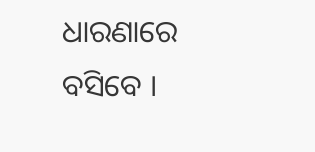ଧାରଣାରେ ବସିବେ ।